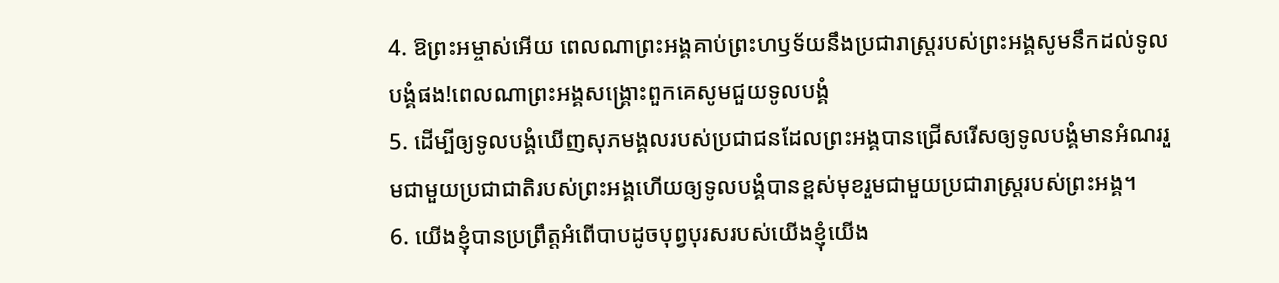4. ឱព្រះអម្ចាស់អើយ ពេលណាព្រះអង្គគាប់ព្រះហឫទ័យនឹងប្រជារាស្ដ្ររបស់ព្រះអង្គសូមនឹកដល់ទូលបង្គំផង!ពេលណាព្រះអង្គសង្គ្រោះពួកគេសូមជួយទូលបង្គំ
5. ដើម្បីឲ្យទូលបង្គំឃើញសុភមង្គលរបស់ប្រជាជនដែលព្រះអង្គបានជ្រើសរើសឲ្យទូលបង្គំមានអំណររួមជាមួយប្រជាជាតិរបស់ព្រះអង្គហើយឲ្យទូលបង្គំបានខ្ពស់មុខរួមជាមួយប្រជារាស្ដ្ររបស់ព្រះអង្គ។
6. យើងខ្ញុំបានប្រព្រឹត្តអំពើបាបដូចបុព្វបុរសរបស់យើងខ្ញុំយើង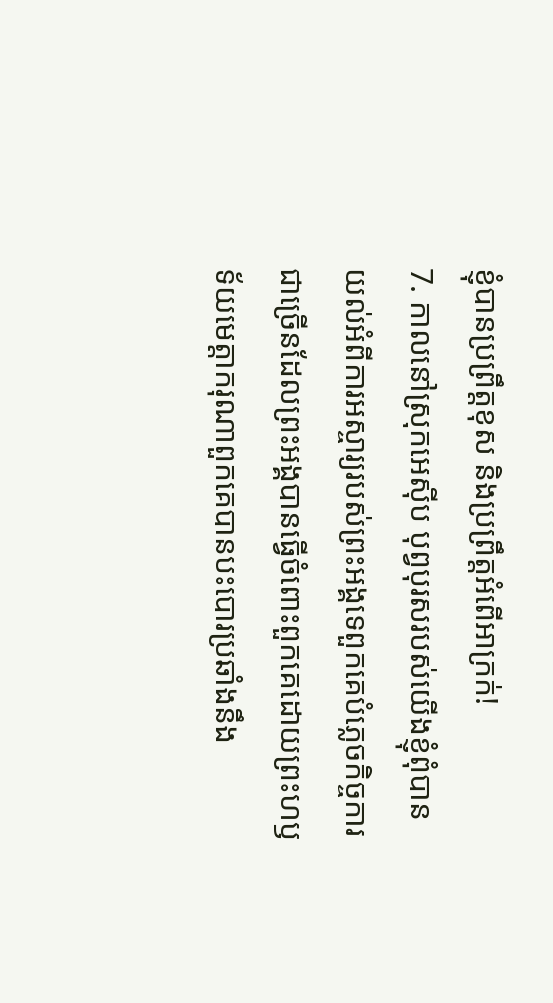ខ្ញុំបានប្រព្រឹត្តខុស និងប្រព្រឹត្តអំពើអាក្រក់!
7. កាលនៅស្រុកអេស៊ីប បុព្វបុរសរបស់យើងខ្ញុំពុំបានយល់អំពីការអស្ចារ្យរបស់ព្រះអង្គទេពួកគេបំភ្លេចកិច្ចការជាច្រើនដែលព្រះអង្គបានធ្វើចំពោះពួកគេដោយព្រះហឫទ័យមេត្តាករុណាពួកគេបានបះបោរប្រឆាំងនឹង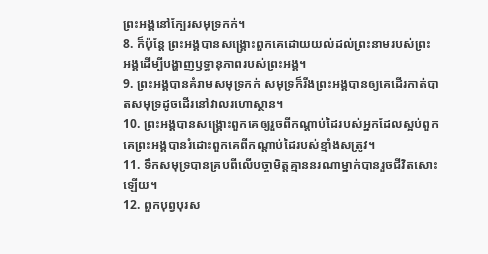ព្រះអង្គនៅក្បែរសមុទ្រកក់។
8. ក៏ប៉ុន្តែ ព្រះអង្គបានសង្គ្រោះពួកគេដោយយល់ដល់ព្រះនាមរបស់ព្រះអង្គដើម្បីបង្ហាញឫទ្ធានុភាពរបស់ព្រះអង្គ។
9. ព្រះអង្គបានគំរាមសមុទ្រកក់ សមុទ្រក៏រីងព្រះអង្គបានឲ្យគេដើរកាត់បាតសមុទ្រដូចដើរនៅវាលរហោស្ថាន។
10. ព្រះអង្គបានសង្គ្រោះពួកគេឲ្យរួចពីកណ្ដាប់ដៃរបស់អ្នកដែលស្អប់ពួកគេព្រះអង្គបានរំដោះពួកគេពីកណ្ដាប់ដៃរបស់ខ្មាំងសត្រូវ។
11. ទឹកសមុទ្របានគ្របពីលើបច្ចាមិត្តគ្មាននរណាម្នាក់បានរួចជីវិតសោះឡើយ។
12. ពួកបុព្វបុរស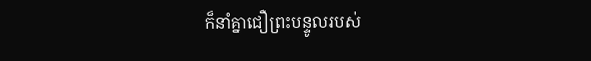ក៏នាំគ្នាជឿព្រះបន្ទូលរបស់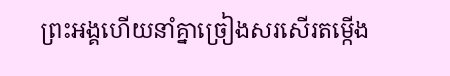ព្រះអង្គហើយនាំគ្នាច្រៀងសរសើរតម្កើង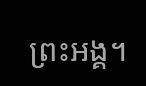ព្រះអង្គ។